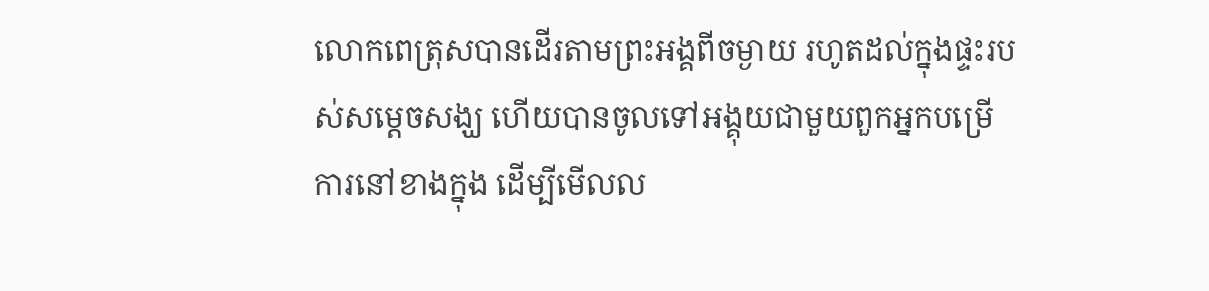លោកពេត្រុសបានដើរតាមព្រះអង្គពីចម្ងាយ រហូតដល់ក្នុងផ្ទះរបស់សម្ដេចសង្ឃ ហើយបានចូលទៅអង្គុយជាមួយពួកអ្នកបម្រើការនៅខាងក្នុង ដើម្បីមើលល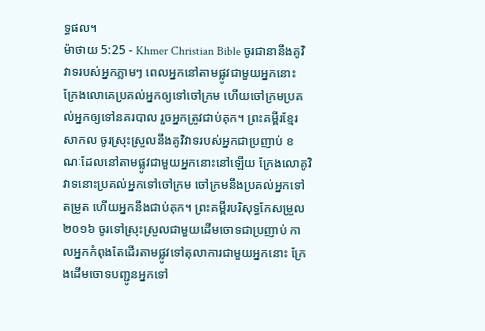ទ្ធផល។
ម៉ាថាយ 5:25 - Khmer Christian Bible ចូរជានានឹងគូវិវាទរបស់អ្នកភ្លាមៗ ពេលអ្នកនៅតាមផ្លូវជាមួយអ្នកនោះ ក្រែងលោគេប្រគល់អ្នកឲ្យទៅចៅក្រម ហើយចៅក្រមប្រគល់អ្នកឲ្យទៅនគរបាល រួចអ្នកត្រូវជាប់គុក។ ព្រះគម្ពីរខ្មែរសាកល ចូរស្រុះស្រួលនឹងគូវិវាទរបស់អ្នកជាប្រញាប់ ខណៈដែលនៅតាមផ្លូវជាមួយអ្នកនោះនៅឡើយ ក្រែងលោគូវិវាទនោះប្រគល់អ្នកទៅចៅក្រម ចៅក្រមនឹងប្រគល់អ្នកទៅតម្រួត ហើយអ្នកនឹងជាប់គុក។ ព្រះគម្ពីរបរិសុទ្ធកែសម្រួល ២០១៦ ចូរទៅស្រុះស្រួលជាមួយដើមចោទជាប្រញាប់ កាលអ្នកកំពុងតែដើរតាមផ្លូវទៅតុលាការជាមួយអ្នកនោះ ក្រែងដើមចោទបញ្ជូនអ្នកទៅ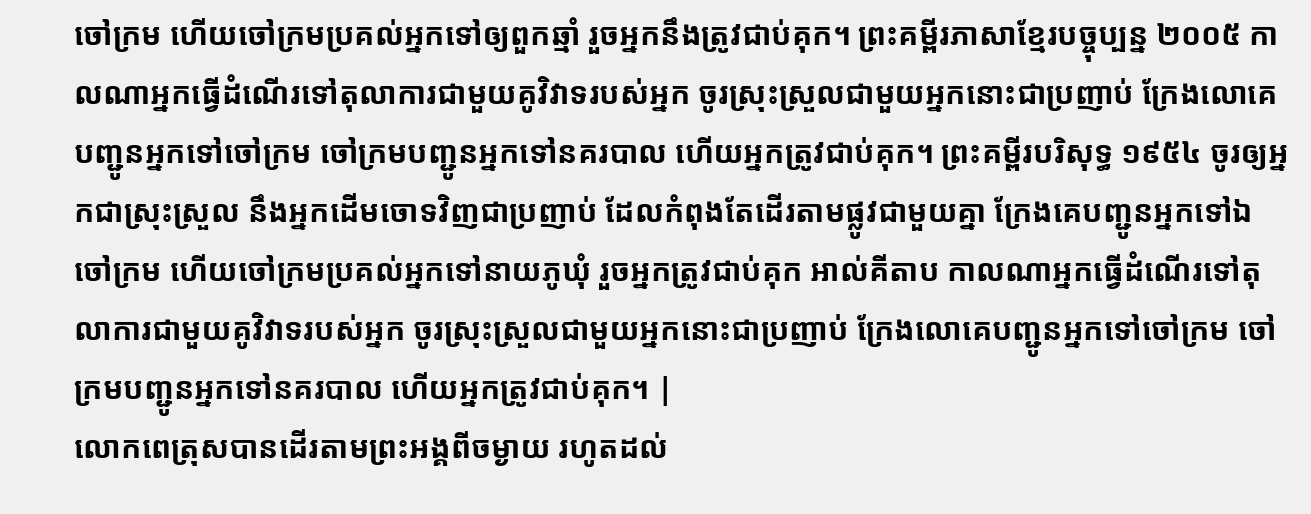ចៅក្រម ហើយចៅក្រមប្រគល់អ្នកទៅឲ្យពួកឆ្មាំ រួចអ្នកនឹងត្រូវជាប់គុក។ ព្រះគម្ពីរភាសាខ្មែរបច្ចុប្បន្ន ២០០៥ កាលណាអ្នកធ្វើដំណើរទៅតុលាការជាមួយគូវិវាទរបស់អ្នក ចូរស្រុះស្រួលជាមួយអ្នកនោះជាប្រញាប់ ក្រែងលោគេបញ្ជូនអ្នកទៅចៅក្រម ចៅក្រមបញ្ជូនអ្នកទៅនគរបាល ហើយអ្នកត្រូវជាប់គុក។ ព្រះគម្ពីរបរិសុទ្ធ ១៩៥៤ ចូរឲ្យអ្នកជាស្រុះស្រួល នឹងអ្នកដើមចោទវិញជាប្រញាប់ ដែលកំពុងតែដើរតាមផ្លូវជាមួយគ្នា ក្រែងគេបញ្ជូនអ្នកទៅឯចៅក្រម ហើយចៅក្រមប្រគល់អ្នកទៅនាយភូឃុំ រួចអ្នកត្រូវជាប់គុក អាល់គីតាប កាលណាអ្នកធ្វើដំណើរទៅតុលាការជាមួយគូវិវាទរបស់អ្នក ចូរស្រុះស្រួលជាមួយអ្នកនោះជាប្រញាប់ ក្រែងលោគេបញ្ជូនអ្នកទៅចៅក្រម ចៅក្រមបញ្ជូនអ្នកទៅនគរបាល ហើយអ្នកត្រូវជាប់គុក។ |
លោកពេត្រុសបានដើរតាមព្រះអង្គពីចម្ងាយ រហូតដល់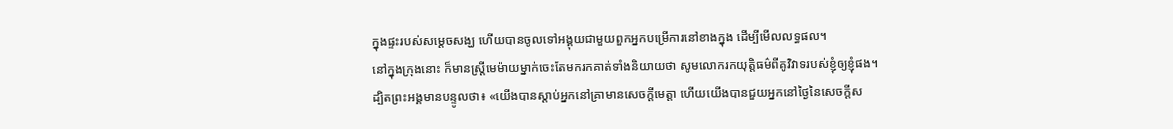ក្នុងផ្ទះរបស់សម្ដេចសង្ឃ ហើយបានចូលទៅអង្គុយជាមួយពួកអ្នកបម្រើការនៅខាងក្នុង ដើម្បីមើលលទ្ធផល។
នៅក្នុងក្រុងនោះ ក៏មានស្ដ្រីមេម៉ាយម្នាក់ចេះតែមករកគាត់ទាំងនិយាយថា សូមលោករកយុត្តិធម៌ពីគូវិវាទរបស់ខ្ញុំឲ្យខ្ញុំផង។
ដ្បិតព្រះអង្គមានបន្ទូលថា៖ «យើងបានស្ដាប់អ្នកនៅគ្រាមានសេចក្ដីមេត្ដា ហើយយើងបានជួយអ្នកនៅថ្ងៃនៃសេចក្ដីស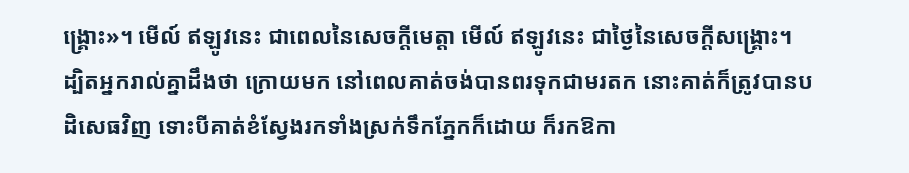ង្គ្រោះ»។ មើល៍ ឥឡូវនេះ ជាពេលនៃសេចក្ដីមេត្ដា មើល៍ ឥឡូវនេះ ជាថ្ងៃនៃសេចក្ដីសង្គ្រោះ។
ដ្បិតអ្នករាល់គ្នាដឹងថា ក្រោយមក នៅពេលគាត់ចង់បានពរទុកជាមរតក នោះគាត់ក៏ត្រូវបានបដិសេធវិញ ទោះបីគាត់ខំស្វែងរកទាំងស្រក់ទឹកភ្នែកក៏ដោយ ក៏រកឱកា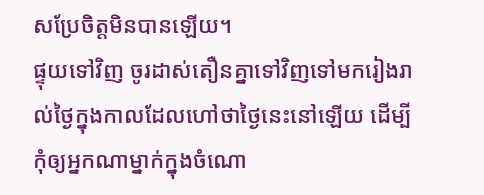សប្រែចិត្តមិនបានឡើយ។
ផ្ទុយទៅវិញ ចូរដាស់តឿនគ្នាទៅវិញទៅមករៀងរាល់ថ្ងៃក្នុងកាលដែលហៅថាថ្ងៃនេះនៅឡើយ ដើម្បីកុំឲ្យអ្នកណាម្នាក់ក្នុងចំណោ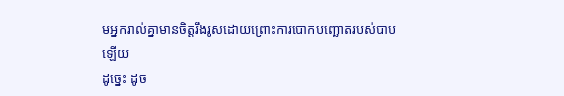មអ្នករាល់គ្នាមានចិត្ដរឹងរូសដោយព្រោះការបោកបញ្ឆោតរបស់បាបឡើយ
ដូច្នេះ ដូច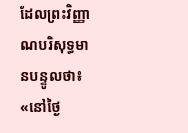ដែលព្រះវិញ្ញាណបរិសុទ្ធមានបន្ទូលថា៖ «នៅថ្ងៃ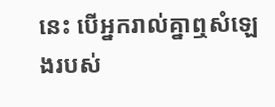នេះ បើអ្នករាល់គ្នាឮសំឡេងរបស់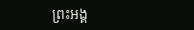ព្រះអង្គ